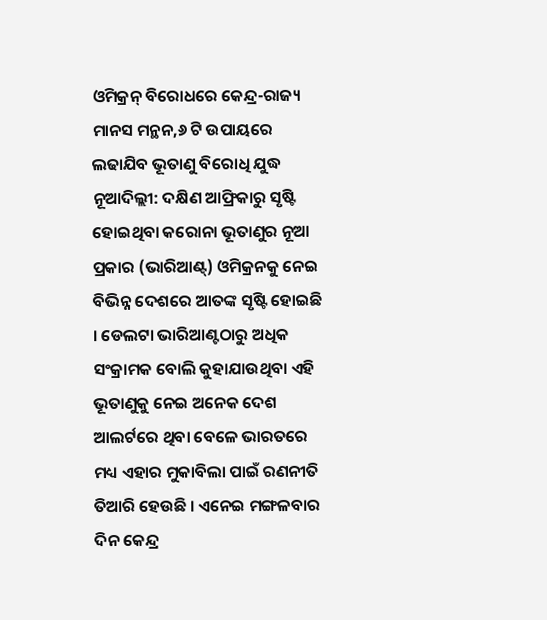ଓମିକ୍ରନ୍ ବିରୋଧରେ କେନ୍ଦ୍ର-ରାଜ୍ୟ ମାନସ ମନ୍ଥନ,୬ ଟି ଉପାୟରେ ଲଢାଯିବ ଭୂତାଣୁ ବିରୋଧି ଯୁଦ୍ଧ
ନୂଆଦିଲ୍ଲୀ: ଦକ୍ଷିଣ ଆଫ୍ରିକାରୁ ସୃଷ୍ଟି ହୋଇଥିବା କରୋନା ଭୂତାଣୁର ନୂଆ ପ୍ରକାର (ଭାରିଆଣ୍ଟ୍) ଓମିକ୍ରନକୁ ନେଇ ବିଭିନ୍ନ ଦେଶରେ ଆତଙ୍କ ସୃଷ୍ଟି ହୋଇଛି । ଡେଲଟା ଭାରିଆଣ୍ଟଠାରୁ ଅଧିକ ସଂକ୍ରାମକ ବୋଲି କୁହାଯାଉଥିବା ଏହି ଭୂତାଣୁକୁ ନେଇ ଅନେକ ଦେଶ ଆଲର୍ଟରେ ଥିବା ବେଳେ ଭାରତରେ ମଧ୍ୟ ଏହାର ମୁକାବିଲା ପାଇଁ ରଣନୀତି ତିଆରି ହେଉଛି । ଏନେଇ ମଙ୍ଗଳବାର ଦିନ କେନ୍ଦ୍ର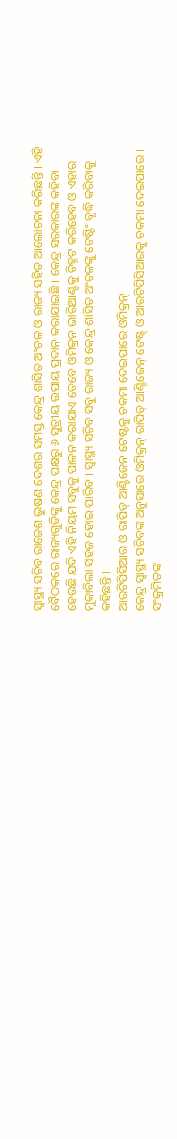ସ୍ୱାସ୍ଥ୍ୟ ସଚିବ ରାଜେଶ ଭୁଷଣ ଦେଶର ସମସ୍ତ କେନ୍ଦ୍ର ଶାସିତ ଅଂଚଳ ଓ ରାଜ୍ୟ ସହିତ ଆଲୋଚନା କରିଛନ୍ତି । ଏହି ବୈଠକରେ ରାଜ୍ୟଗୁଡିଙ୍କୁ କେନ୍ଦ୍ର ପକ୍ଷରୁ ୬ ସୁତ୍ରୀୟ ଉପାୟ ପ୍ରଦାନ କରାଯାଇଛି । କେନ୍ଦ୍ର ସରକାରଙ୍କ କହିବା ହେଉଛି ଯଦି ଏହି ନିୟମ ସବୁକୁ ପାଳନ କରାଯାଏ ତେବେ ଓମିକ୍ରନ ଭାରିଆଣ୍ଟକୁ ଚିହ୍ନଟ କରିହେବ ଓ ଏହାର ମୁକାବିଲା ସହଜ ହୋଇ ପାରିବ । ସ୍ୱାସ୍ଥ୍ୟ ସଚିବ ସବୁ ରାଜ୍ୟ ଓ କେନ୍ଦ୍ର ଶାସିତ ଅଂଚଳଙ୍କୁ ଟେଷ୍ଟିଂ ବୃଦ୍ଧି କରିବାକୁ କହିଛନ୍ତି ।
ଆରଟିପିସିଆର ଓ ରାପିଡ୍ ଆଣ୍ଟିଜେନ ଟେଷ୍ଟକୁ ଚକମା ଦେଇପାରେ ଓମିକ୍ରନ୍
କେନ୍ଦ୍ର ସ୍ୱାସ୍ଥ୍ୟ ସଚିବଙ୍କ ଅନୁସାରେ ଓମିକ୍ରନ୍ ରାପିଡ୍ ଆଣ୍ଟିଜେନ୍ ଟେଷ୍ଟ୍ ଓ ଆରଟିପିସିଆରକୁ ଚକମା ଦେଇପାରେ । ସଂକ୍ରମିତଙ୍କ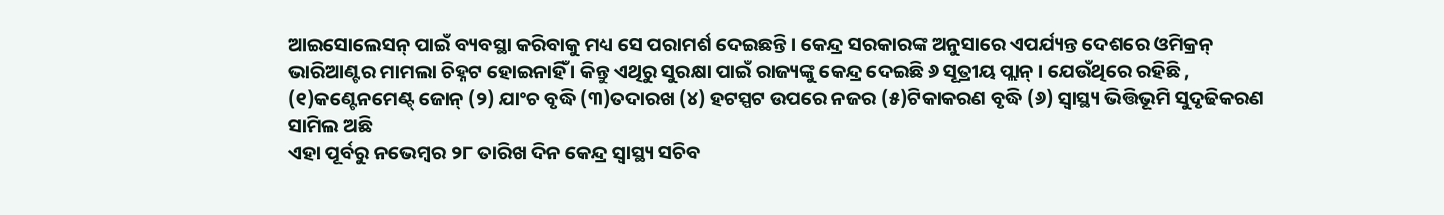ଆଇସୋଲେସନ୍ ପାଇଁ ବ୍ୟବସ୍ଥା କରିବାକୁ ମଧ୍ୟ ସେ ପରାମର୍ଶ ଦେଇଛନ୍ତି । କେନ୍ଦ୍ର ସରକାରଙ୍କ ଅନୁସାରେ ଏପର୍ଯ୍ୟନ୍ତ ଦେଶରେ ଓମିକ୍ରନ୍ ଭାରିଆଣ୍ଟର ମାମଲା ଚିହ୍ନଟ ହୋଇନାହିଁ । କିନ୍ତୁ ଏଥିରୁ ସୁରକ୍ଷା ପାଇଁ ରାଜ୍ୟଙ୍କୁ କେନ୍ଦ୍ର ଦେଇଛି ୬ ସୂତ୍ରୀୟ ପ୍ଲାନ୍ । ଯେଉଁଥିରେ ରହିଛି , (୧)କଣ୍ଟେନମେଣ୍ଟ୍ ଜୋନ୍ (୨) ଯାଂଚ ବୃଦ୍ଧି (୩)ତଦାରଖ (୪) ହଟସ୍ପଟ ଉପରେ ନଜର (୫)ଟିକାକରଣ ବୃଦ୍ଧି (୬) ସ୍ୱାସ୍ଥ୍ୟ ଭିତ୍ତିଭୂମି ସୁଦୃଢିକରଣ ସାମିଲ ଅଛି
ଏହା ପୂର୍ବରୁ ନଭେମ୍ବର ୨୮ ତାରିଖ ଦିନ କେନ୍ଦ୍ର ସ୍ୱାସ୍ଥ୍ୟ ସଚିବ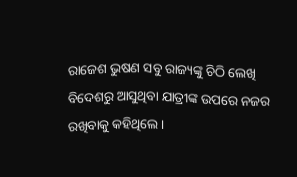ରାଜେଶ ଭୁଷଣ ସବୁ ରାଜ୍ୟଙ୍କୁ ଚିଠି ଲେଖି ବିଦେଶରୁ ଆସୁଥିବା ଯାତ୍ରୀଙ୍କ ଉପରେ ନଜର ରଖିବାକୁ କହିଥିଲେ ।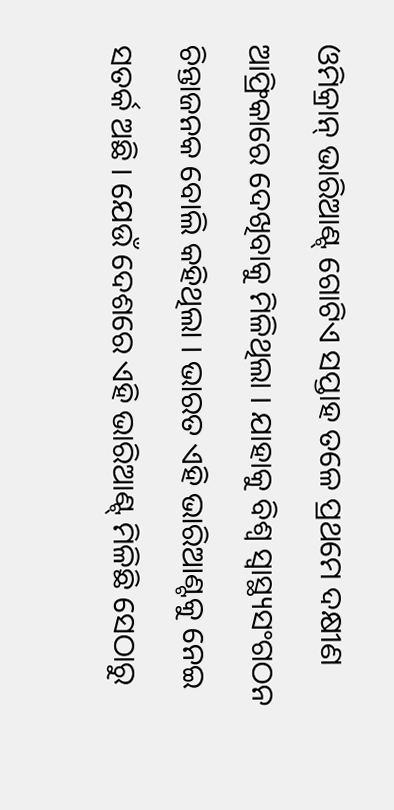ଓମିକ୍ରାନ୍ ଭାରିଆଣ୍ଟ୍ ଗୋଟିଏ ସପ୍ତାହ ତଳେ ପ୍ରଥମେ ଦକ୍ଷୀଣ ଆଫ୍ରିକାରେ ଦେଖିବାକୁ ମିଳିଥିଲା । ଯାହାକୁ ବିଶ୍ୱ ସ୍ୱାସ୍ଥ୍ୟସଂଗଠନ ଚିନ୍ତାଜନକ ବୋଲି କହିଥିଲା । ଭାରତ ଏହି ଭାରିଆଣ୍ଟକୁ ନେଇ ସତର୍କ ଅଛି । ଯେଉଁ ଦେଶରେ ଏହି ଭାରିଆଣ୍ଟ୍ ମିଳିଛି ସେଠାରୁ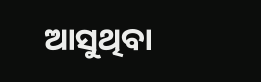ଆସୁଥିବା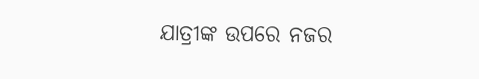ଯାତ୍ରୀଙ୍କ ଉପରେ ନଜର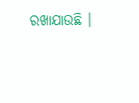ରଖାଯାଉଛି ।